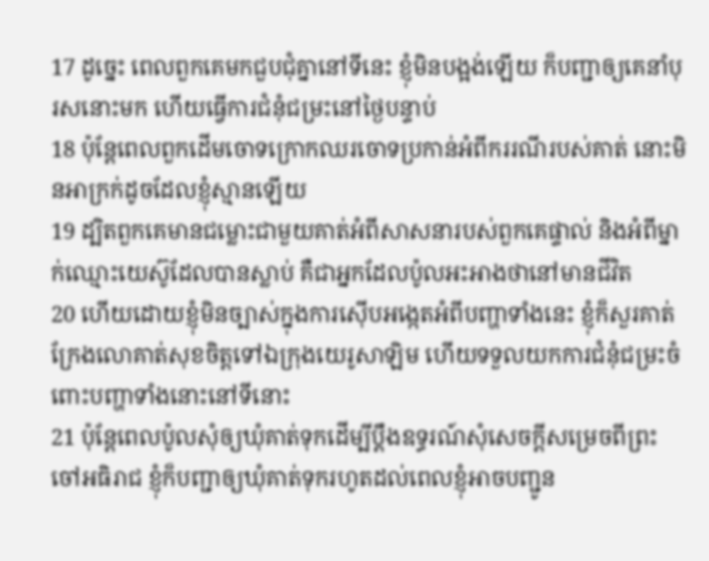17 ដូច្នេះ ពេលពួកគេមកជួបជុំគ្នានៅទីនេះ ខ្ញុំមិនបង្អង់ឡើយ ក៏បញ្ជាឲ្យគេនាំបុរសនោះមក ហើយធ្វើការជំនុំជម្រះនៅថ្ងៃបន្ទាប់
18 ប៉ុន្តែពេលពួកដើមចោទក្រោកឈរចោទប្រកាន់អំពីកររណីរបស់គាត់ នោះមិនអាក្រក់ដូចដែលខ្ញុំស្មានឡើយ
19 ដ្បិតពួកគេមានជម្លោះជាមួយគាត់អំពីសាសនារបស់ពួកគេផ្ទាល់ និងអំពីម្នាក់ឈ្មោះយេស៊ូដែលបានស្លាប់ គឺជាអ្នកដែលប៉ូលអះអាងថានៅមានជីវិត
20 ហើយដោយខ្ញុំមិនច្បាស់ក្នុងការស៊ើបអង្កេតអំពីបញ្ហាទាំងនេះ ខ្ញុំក៏សួរគាត់ ក្រែងលោគាត់សុខចិត្តទៅឯក្រុងយេរូសាឡិម ហើយទទួលយកការជំនុំជម្រះចំពោះបញ្ហាទាំងនោះនៅទីនោះ
21 ប៉ុន្ដែពេលប៉ូលសុំឲ្យឃុំគាត់ទុកដើម្បីប្ដឹងឧទ្ធរណ៍សុំសេចក្ដីសម្រេចពីព្រះចៅអធិរាជ ខ្ញុំក៏បញ្ជាឲ្យឃុំគាត់ទុករហូតដល់ពេលខ្ញុំអាចបញ្ជូន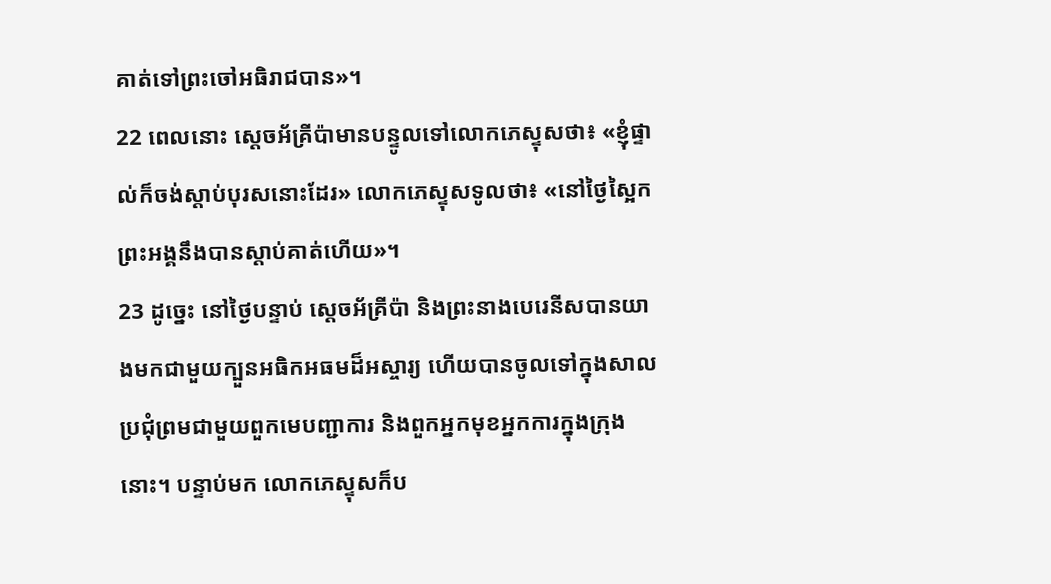គាត់ទៅព្រះចៅអធិរាជបាន»។
22 ពេលនោះ ស្ដេចអ័គ្រីប៉ាមានបន្ទូលទៅលោកភេស្ទុសថា៖ «ខ្ញុំផ្ទាល់ក៏ចង់ស្ដាប់បុរសនោះដែរ» លោកភេស្ទុសទូលថា៖ «នៅថ្ងៃស្អៃក ព្រះអង្គនឹងបានស្ដាប់គាត់ហើយ»។
23 ដូច្នេះ នៅថ្ងៃបន្ទាប់ ស្ដេចអ័គ្រីប៉ា និងព្រះនាងបេរេនីសបានយាងមកជាមួយក្បួនអធិកអធមដ៏អស្ចារ្យ ហើយបានចូលទៅក្នុងសាលប្រជុំព្រមជាមួយពួកមេបញ្ជាការ និងពួកអ្នកមុខអ្នកការក្នុងក្រុងនោះ។ បន្ទាប់មក លោកភេស្ទុសក៏ប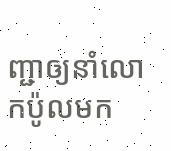ញ្ជាឲ្យនាំលោកប៉ូលមក